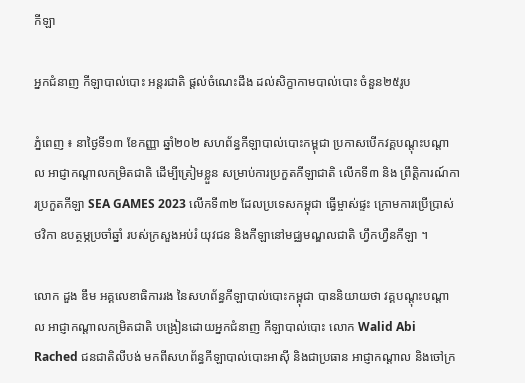កីឡា

អ្នកជំនាញ កីឡាបាល់បោះ អន្តរជាតិ ផ្តល់ចំណេះដឹង ដល់សិក្ខាកាមបាល់បោះ ចំនួន២៥រូប

ភ្នំពេញ ៖ នាថ្ងៃទី១៣ ខែកញ្ញា ឆ្នាំ២០២ សហព័ន្ធកីឡាបាល់បោះកម្ពុជា ប្រកាសបើកវគ្គបណ្តុះបណ្តាល អាជ្ញាកណ្តាលកម្រិតជាតិ ដើម្បីត្រៀមខ្លួន សម្រាប់ការប្រកួតកីឡាជាតិ លើកទី៣ និង ព្រឹត្តិការណ៍ការប្រកួតកីឡា SEA GAMES 2023 លើកទី៣២ ដែលប្រទេសកម្ពុជា ធ្វើម្ចាស់ផ្ទះ ក្រោមការប្រើប្រាស់ថវិកា ឧបត្ថម្ភប្រចាំឆ្នាំ របស់ក្រសួងអប់រំ យុវជន និងកីឡានៅមជ្ឈមណ្ឌលជាតិ ហ្វឹកហ្វឺនកីឡា ។

លោក ដួង ឌឹម អគ្គលេខាធិការរង នៃសហព័ន្ធកីឡាបាល់បោះកម្ពុជា បាននិយាយថា វគ្គបណ្តុះបណ្តាល អាជ្ញាកណ្តាលកម្រិតជាតិ បង្រៀនដោយអ្នកជំនាញ កីឡាបាល់បោះ លោក Walid Abi Rached ជនជាតិលីបង់ មកពីសហព័ន្ធកីឡាបាល់បោះអាស៊ី និងជាប្រធាន អាជ្ញាកណ្តាល និងចៅក្រ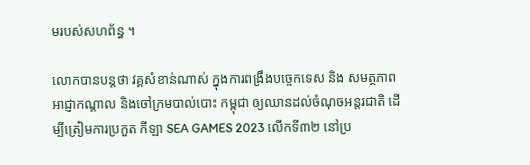មរបស់សហព័ន្ធ ។

លោកបានបន្តថា វគ្គសំខាន់ណាស់ ក្នុងការពង្រឹងបច្ចេកទេស និង សមត្ថភាពអាជ្ញាកណ្តាល និងចៅក្រមបាល់បោះ កម្ពុជា ឲ្យឈានដល់ចំណុចអន្តរជាតិ ដើម្បីត្រៀមការប្រកួត កីឡា SEA GAMES 2023 លើកទី៣២ នៅប្រ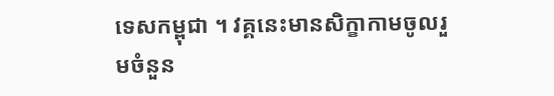ទេសកម្ពុជា ។ វគ្គនេះមានសិក្ខាកាមចូលរួមចំនួន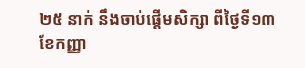២៥ នាក់ នឹងចាប់ផ្តើមសិក្សា ពីថ្ងៃទី១៣ ខែកញ្ញា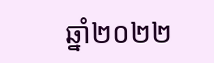ឆ្នាំ២០២២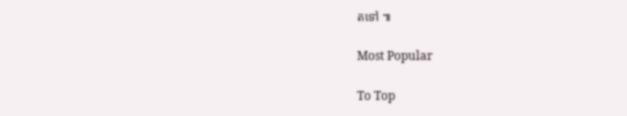តទៅ ៕

Most Popular

To Top